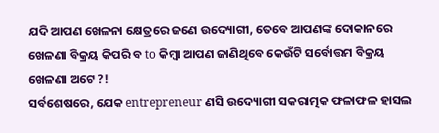ଯଦି ଆପଣ ଖେଳନା କ୍ଷେତ୍ରରେ ଜଣେ ଉଦ୍ୟୋଗୀ, ତେବେ ଆପଣଙ୍କ ଦୋକାନରେ ଖେଳଣା ବିକ୍ରୟ କିପରି ବ to କିମ୍ବା ଆପଣ ଜାଣିଥିବେ କେଉଁଟି ସର୍ବୋତ୍ତମ ବିକ୍ରୟ ଖେଳଣା ଅଟେ ?!
ସର୍ବଶେଷରେ, ଯେକ entrepreneur ଣସି ଉଦ୍ୟୋଗୀ ସକରାତ୍ମକ ଫଳାଫଳ ହାସଲ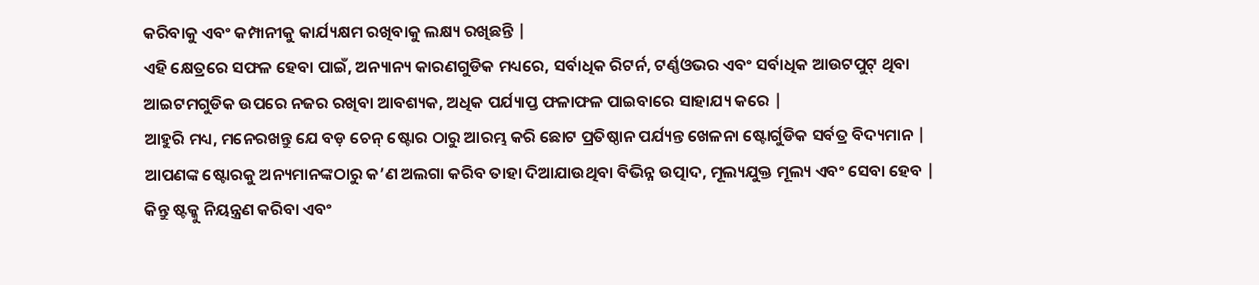କରିବାକୁ ଏବଂ କମ୍ପାନୀକୁ କାର୍ଯ୍ୟକ୍ଷମ ରଖିବାକୁ ଲକ୍ଷ୍ୟ ରଖିଛନ୍ତି |
ଏହି କ୍ଷେତ୍ରରେ ସଫଳ ହେବା ପାଇଁ, ଅନ୍ୟାନ୍ୟ କାରଣଗୁଡିକ ମଧ୍ୟରେ, ସର୍ବାଧିକ ରିଟର୍ନ, ଟର୍ଣ୍ଣଓଭର ଏବଂ ସର୍ବାଧିକ ଆଉଟପୁଟ୍ ଥିବା ଆଇଟମଗୁଡିକ ଉପରେ ନଜର ରଖିବା ଆବଶ୍ୟକ, ଅଧିକ ପର୍ଯ୍ୟାପ୍ତ ଫଳାଫଳ ପାଇବାରେ ସାହାଯ୍ୟ କରେ |
ଆହୁରି ମଧ୍ୟ, ମନେରଖନ୍ତୁ ଯେ ବଡ଼ ଚେନ୍ ଷ୍ଟୋର ଠାରୁ ଆରମ୍ଭ କରି ଛୋଟ ପ୍ରତିଷ୍ଠାନ ପର୍ଯ୍ୟନ୍ତ ଖେଳନା ଷ୍ଟୋର୍ଗୁଡିକ ସର୍ବତ୍ର ବିଦ୍ୟମାନ |
ଆପଣଙ୍କ ଷ୍ଟୋରକୁ ଅନ୍ୟମାନଙ୍କଠାରୁ କ’ଣ ଅଲଗା କରିବ ତାହା ଦିଆଯାଉଥିବା ବିଭିନ୍ନ ଉତ୍ପାଦ, ମୂଲ୍ୟଯୁକ୍ତ ମୂଲ୍ୟ ଏବଂ ସେବା ହେବ |
କିନ୍ତୁ ଷ୍ଟକ୍କୁ ନିୟନ୍ତ୍ରଣ କରିବା ଏବଂ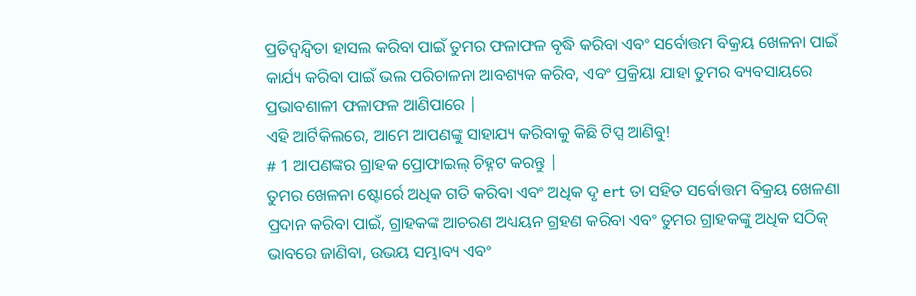ପ୍ରତିଦ୍ୱନ୍ଦ୍ୱିତା ହାସଲ କରିବା ପାଇଁ ତୁମର ଫଳାଫଳ ବୃଦ୍ଧି କରିବା ଏବଂ ସର୍ବୋତ୍ତମ ବିକ୍ରୟ ଖେଳନା ପାଇଁ କାର୍ଯ୍ୟ କରିବା ପାଇଁ ଭଲ ପରିଚାଳନା ଆବଶ୍ୟକ କରିବ, ଏବଂ ପ୍ରକ୍ରିୟା ଯାହା ତୁମର ବ୍ୟବସାୟରେ ପ୍ରଭାବଶାଳୀ ଫଳାଫଳ ଆଣିପାରେ |
ଏହି ଆର୍ଟିକିଲରେ, ଆମେ ଆପଣଙ୍କୁ ସାହାଯ୍ୟ କରିବାକୁ କିଛି ଟିପ୍ସ ଆଣିବୁ!
# 1 ଆପଣଙ୍କର ଗ୍ରାହକ ପ୍ରୋଫାଇଲ୍ ଚିହ୍ନଟ କରନ୍ତୁ |
ତୁମର ଖେଳନା ଷ୍ଟୋର୍ରେ ଅଧିକ ଗତି କରିବା ଏବଂ ଅଧିକ ଦୃ ert ତା ସହିତ ସର୍ବୋତ୍ତମ ବିକ୍ରୟ ଖେଳଣା ପ୍ରଦାନ କରିବା ପାଇଁ, ଗ୍ରାହକଙ୍କ ଆଚରଣ ଅଧ୍ୟୟନ ଗ୍ରହଣ କରିବା ଏବଂ ତୁମର ଗ୍ରାହକଙ୍କୁ ଅଧିକ ସଠିକ୍ ଭାବରେ ଜାଣିବା, ଉଭୟ ସମ୍ଭାବ୍ୟ ଏବଂ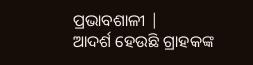ପ୍ରଭାବଶାଳୀ |
ଆଦର୍ଶ ହେଉଛି ଗ୍ରାହକଙ୍କ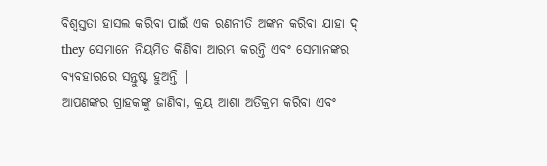ବିଶ୍ୱସ୍ତତା ହାସଲ କରିବା ପାଇଁ ଏକ ରଣନୀତି ଅଙ୍କନ କରିବା ଯାହା ଦ୍ they ସେମାନେ ନିୟମିତ କିଣିବା ଆରମ୍ଭ କରନ୍ତି ଏବଂ ସେମାନଙ୍କର ବ୍ୟବହାରରେ ସନ୍ତୁଷ୍ଟ ହୁଅନ୍ତି |
ଆପଣଙ୍କର ଗ୍ରାହକଙ୍କୁ ଜାଣିବା, କ୍ରୟ ଆଶା ଅତିକ୍ରମ କରିବା ଏବଂ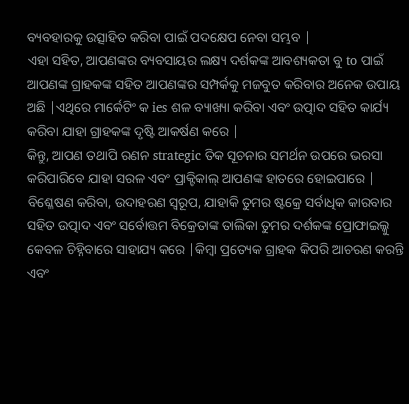ବ୍ୟବହାରକୁ ଉତ୍ସାହିତ କରିବା ପାଇଁ ପଦକ୍ଷେପ ନେବା ସମ୍ଭବ |
ଏହା ସହିତ, ଆପଣଙ୍କର ବ୍ୟବସାୟର ଲକ୍ଷ୍ୟ ଦର୍ଶକଙ୍କ ଆବଶ୍ୟକତା ବୁ to ପାଇଁ ଆପଣଙ୍କ ଗ୍ରାହକଙ୍କ ସହିତ ଆପଣଙ୍କର ସମ୍ପର୍କକୁ ମଜବୁତ କରିବାର ଅନେକ ଉପାୟ ଅଛି |ଏଥିରେ ମାର୍କେଟିଂ କ ies ଶଳ ବ୍ୟାଖ୍ୟା କରିବା ଏବଂ ଉତ୍ପାଦ ସହିତ କାର୍ଯ୍ୟ କରିବା ଯାହା ଗ୍ରାହକଙ୍କ ଦୃଷ୍ଟି ଆକର୍ଷଣ କରେ |
କିନ୍ତୁ, ଆପଣ ତଥାପି ରଣନ strategic ତିକ ସୂଚନାର ସମର୍ଥନ ଉପରେ ଭରସା କରିପାରିବେ ଯାହା ସରଳ ଏବଂ ପ୍ରାକ୍ଟିକାଲ୍ ଆପଣଙ୍କ ହାତରେ ହୋଇପାରେ |
ବିଶ୍ଳେଷଣ କରିବା, ଉଦାହରଣ ସ୍ୱରୂପ, ଯାହାକି ତୁମର ଷ୍ଟକ୍ରେ ସର୍ବାଧିକ କାରବାର ସହିତ ଉତ୍ପାଦ ଏବଂ ସର୍ବୋତ୍ତମ ବିକ୍ରେତାଙ୍କ ତାଲିକା ତୁମର ଦର୍ଶକଙ୍କ ପ୍ରୋଫାଇଲ୍କୁ କେବଳ ଚିହ୍ନିବାରେ ସାହାଯ୍ୟ କରେ |କିମ୍ବା ପ୍ରତ୍ୟେକ ଗ୍ରାହକ କିପରି ଆଚରଣ କରନ୍ତି ଏବଂ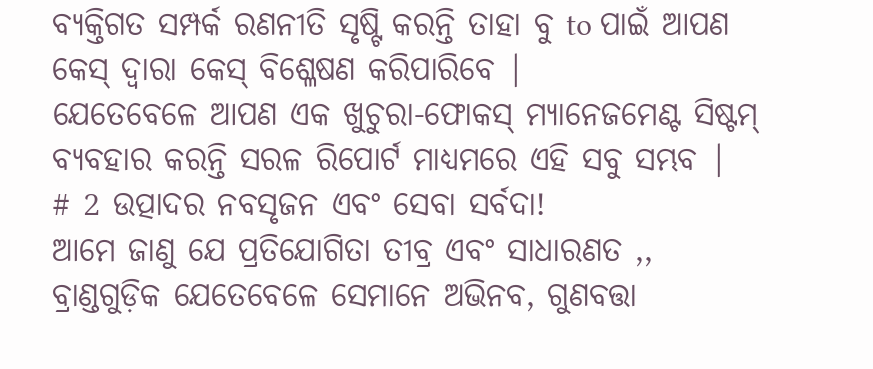ବ୍ୟକ୍ତିଗତ ସମ୍ପର୍କ ରଣନୀତି ସୃଷ୍ଟି କରନ୍ତି ତାହା ବୁ to ପାଇଁ ଆପଣ କେସ୍ ଦ୍ୱାରା କେସ୍ ବିଶ୍ଳେଷଣ କରିପାରିବେ |
ଯେତେବେଳେ ଆପଣ ଏକ ଖୁଚୁରା-ଫୋକସ୍ ମ୍ୟାନେଜମେଣ୍ଟ ସିଷ୍ଟମ୍ ବ୍ୟବହାର କରନ୍ତି ସରଳ ରିପୋର୍ଟ ମାଧ୍ୟମରେ ଏହି ସବୁ ସମ୍ଭବ |
# 2 ଉତ୍ପାଦର ନବସୃଜନ ଏବଂ ସେବା ସର୍ବଦା!
ଆମେ ଜାଣୁ ଯେ ପ୍ରତିଯୋଗିତା ତୀବ୍ର ଏବଂ ସାଧାରଣତ ,, ବ୍ରାଣ୍ଡଗୁଡ଼ିକ ଯେତେବେଳେ ସେମାନେ ଅଭିନବ, ଗୁଣବତ୍ତା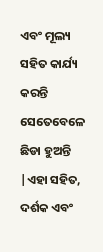ଏବଂ ମୂଲ୍ୟ ସହିତ କାର୍ଯ୍ୟ କରନ୍ତି ସେତେବେଳେ ଛିଡା ହୁଅନ୍ତି |ଏହା ସହିତ, ଦର୍ଶକ ଏବଂ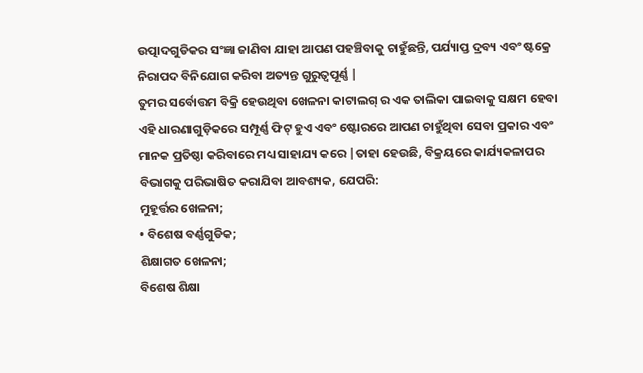ଉତ୍ପାଦଗୁଡିକର ସଂଜ୍ଞା ଜାଣିବା ଯାହା ଆପଣ ପହଞ୍ଚିବାକୁ ଚାହୁଁଛନ୍ତି, ପର୍ଯ୍ୟାପ୍ତ ଦ୍ରବ୍ୟ ଏବଂ ଷ୍ଟକ୍ରେ ନିରାପଦ ବିନିଯୋଗ କରିବା ଅତ୍ୟନ୍ତ ଗୁରୁତ୍ୱପୂର୍ଣ୍ଣ |
ତୁମର ସର୍ବୋତ୍ତମ ବିକ୍ରି ହେଉଥିବା ଖେଳନା କାଟାଲଗ୍ ର ଏକ ତାଲିକା ପାଇବାକୁ ସକ୍ଷମ ହେବା ଏହି ଧାରଣାଗୁଡ଼ିକରେ ସମ୍ପୂର୍ଣ୍ଣ ଫିଟ୍ ହୁଏ ଏବଂ ଷ୍ଟୋରରେ ଆପଣ ଚାହୁଁଥିବା ସେବା ପ୍ରକାର ଏବଂ ମାନକ ପ୍ରତିଷ୍ଠା କରିବାରେ ମଧ୍ୟ ସାହାଯ୍ୟ କରେ |ତାହା ହେଉଛି, ବିକ୍ରୟରେ କାର୍ଯ୍ୟକଳାପର ବିଭାଗକୁ ପରିଭାଷିତ କରାଯିବା ଆବଶ୍ୟକ, ଯେପରି:
ମୁହୂର୍ତ୍ତର ଖେଳନା;
• ବିଶେଷ ବର୍ଣ୍ଣଗୁଡିକ;
ଶିକ୍ଷାଗତ ଖେଳନା;
ବିଶେଷ ଶିକ୍ଷା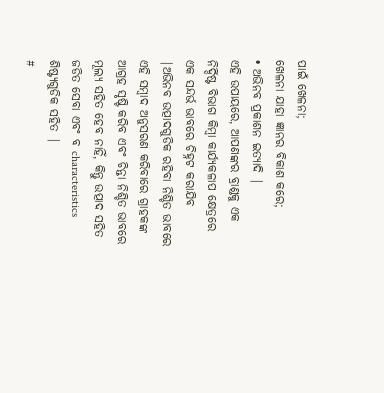ପାଇଁ ଖେଳନା;
ଖେଳନା ଯାହା ଜ୍ଞାନର ବିକାଶ କରେ;
• ଅଭିନବ ପ୍ରକାଶନ ଇତ୍ୟାଦି |
ଏହି ଉପାୟରେ, ଆପଣଙ୍କର ବ୍ରାଣ୍ଡକୁ ଏକ ନିର୍ଦ୍ଦିଷ୍ଟ ବିଭାଗ କିମ୍ବା କାର୍ଯ୍ୟକଳାପ କ୍ଷେତ୍ରରେ ଏକ ସନ୍ଦର୍ଭ ଭାବରେ ଚିହ୍ନଟ କରାଯିବ |ଅଭିନବ ଉତ୍ପାଦଗୁଡିକ ରହିବା ନିଶ୍ଚିତ ଭାବରେ ଏହି ସମ୍ବାଦ ଅନୁସରଣ କରିବାରେ ଗ୍ରାହକଙ୍କ ଆଗ୍ରହ ସୃଷ୍ଟି କରିବ ଏବଂ ଚିନ୍ତା ନିଶ୍ଚିତ ଭାବରେ ମୂଲ୍ୟ ସହିତ ହେବ ନାହିଁ, କିନ୍ତୁ ଉତ୍ପାଦ ସହିତ ଜଡିତ ସେବା ଏବଂ ବ characteristics ଶିଷ୍ଟ୍ୟଗୁଡିକ ସହିତ |
#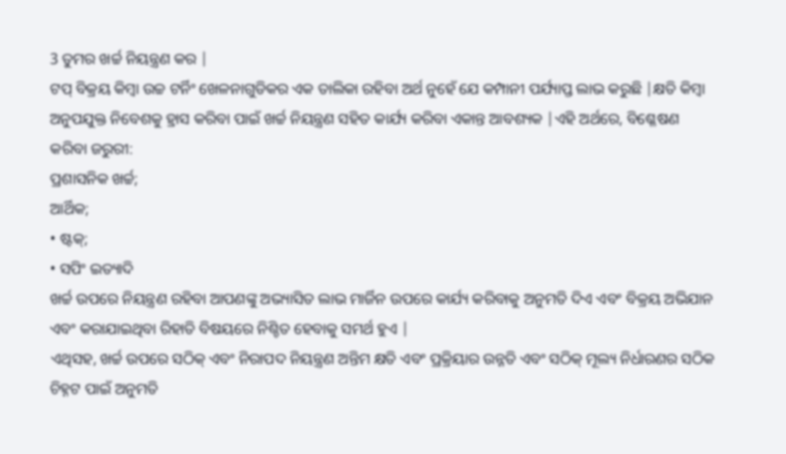3 ତୁମର ଖର୍ଚ୍ଚ ନିୟନ୍ତ୍ରଣ କର |
ଟପ୍ ବିକ୍ରୟ କିମ୍ବା ଉଚ୍ଚ ଟର୍ନିଂ ଖେଳନାଗୁଡିକର ଏକ ତାଲିକା ରହିବା ଅର୍ଥ ନୁହେଁ ଯେ କମ୍ପାନୀ ପର୍ଯ୍ୟାପ୍ତ ଲାଭ କରୁଛି |କ୍ଷତି କିମ୍ବା ଅନୁପଯୁକ୍ତ ନିବେଶକୁ ହ୍ରାସ କରିବା ପାଇଁ ଖର୍ଚ୍ଚ ନିୟନ୍ତ୍ରଣ ସହିତ କାର୍ଯ୍ୟ କରିବା ଏକାନ୍ତ ଆବଶ୍ୟକ |ଏହି ଅର୍ଥରେ, ବିଶ୍ଳେଷଣ କରିବା ଜରୁରୀ:
ପ୍ରଶାସନିକ ଖର୍ଚ୍ଚ;
ଆର୍ଥିକ;
• ଷ୍ଟକ୍;
• ସପିଂ ଇତ୍ୟାଦି
ଖର୍ଚ୍ଚ ଉପରେ ନିୟନ୍ତ୍ରଣ ରହିବା ଆପଣଙ୍କୁ ଅଭ୍ୟାସିତ ଲାଭ ମାର୍ଜିନ ଉପରେ କାର୍ଯ୍ୟ କରିବାକୁ ଅନୁମତି ଦିଏ ଏବଂ ବିକ୍ରୟ ଅଭିଯାନ ଏବଂ କରାଯାଇଥିବା ରିହାତି ବିଷୟରେ ନିଶ୍ଚିତ ହେବାକୁ ସମର୍ଥ ହୁଏ |
ଏଥିସହ, ଖର୍ଚ୍ଚ ଉପରେ ସଠିକ୍ ଏବଂ ନିରାପଦ ନିୟନ୍ତ୍ରଣ ଅନ୍ତିମ କ୍ଷତି ଏବଂ ପ୍ରକ୍ରିୟାର ଉନ୍ନତି ଏବଂ ସଠିକ୍ ମୂଲ୍ୟ ନିର୍ଧାରଣର ସଠିକ ଚିହ୍ନଟ ପାଇଁ ଅନୁମତି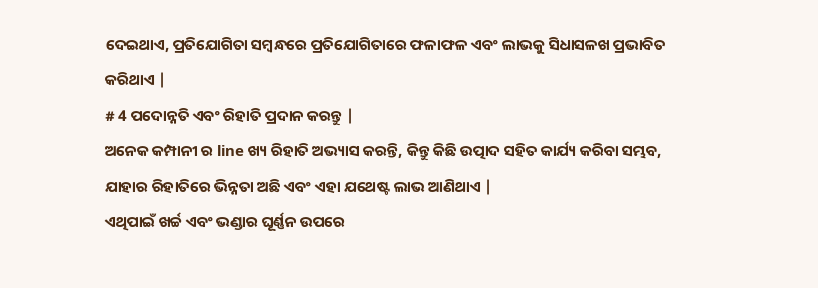ଦେଇଥାଏ, ପ୍ରତିଯୋଗିତା ସମ୍ବନ୍ଧରେ ପ୍ରତିଯୋଗିତାରେ ଫଳାଫଳ ଏବଂ ଲାଭକୁ ସିଧାସଳଖ ପ୍ରଭାବିତ କରିଥାଏ |
# 4 ପଦୋନ୍ନତି ଏବଂ ରିହାତି ପ୍ରଦାନ କରନ୍ତୁ |
ଅନେକ କମ୍ପାନୀ ର line ଖ୍ୟ ରିହାତି ଅଭ୍ୟାସ କରନ୍ତି, କିନ୍ତୁ କିଛି ଉତ୍ପାଦ ସହିତ କାର୍ଯ୍ୟ କରିବା ସମ୍ଭବ, ଯାହାର ରିହାତିରେ ଭିନ୍ନତା ଅଛି ଏବଂ ଏହା ଯଥେଷ୍ଟ ଲାଭ ଆଣିଥାଏ |
ଏଥିପାଇଁ ଖର୍ଚ୍ଚ ଏବଂ ଭଣ୍ଡାର ଘୂର୍ଣ୍ଣନ ଉପରେ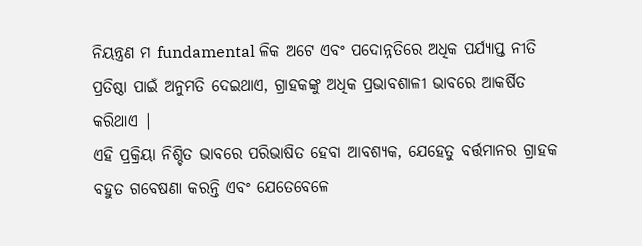ନିୟନ୍ତ୍ରଣ ମ fundamental ଳିକ ଅଟେ ଏବଂ ପଦୋନ୍ନତିରେ ଅଧିକ ପର୍ଯ୍ୟାପ୍ତ ନୀତି ପ୍ରତିଷ୍ଠା ପାଇଁ ଅନୁମତି ଦେଇଥାଏ, ଗ୍ରାହକଙ୍କୁ ଅଧିକ ପ୍ରଭାବଶାଳୀ ଭାବରେ ଆକର୍ଷିତ କରିଥାଏ |
ଏହି ପ୍ରକ୍ରିୟା ନିଶ୍ଚିତ ଭାବରେ ପରିଭାଷିତ ହେବା ଆବଶ୍ୟକ, ଯେହେତୁ ବର୍ତ୍ତମାନର ଗ୍ରାହକ ବହୁତ ଗବେଷଣା କରନ୍ତି ଏବଂ ଯେତେବେଳେ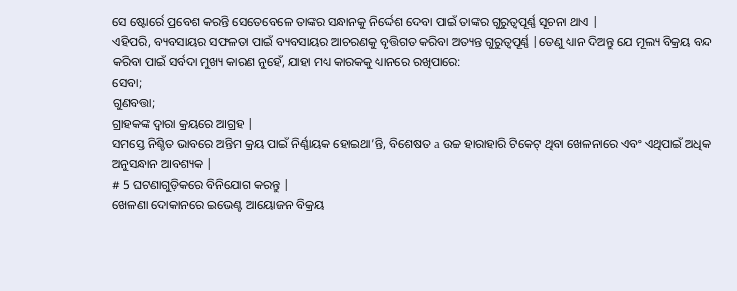ସେ ଷ୍ଟୋର୍ରେ ପ୍ରବେଶ କରନ୍ତି ସେତେବେଳେ ତାଙ୍କର ସନ୍ଧାନକୁ ନିର୍ଦ୍ଦେଶ ଦେବା ପାଇଁ ତାଙ୍କର ଗୁରୁତ୍ୱପୂର୍ଣ୍ଣ ସୂଚନା ଥାଏ |
ଏହିପରି, ବ୍ୟବସାୟର ସଫଳତା ପାଇଁ ବ୍ୟବସାୟର ଆଚରଣକୁ ବୃତ୍ତିଗତ କରିବା ଅତ୍ୟନ୍ତ ଗୁରୁତ୍ୱପୂର୍ଣ୍ଣ |ତେଣୁ ଧ୍ୟାନ ଦିଅନ୍ତୁ ଯେ ମୂଲ୍ୟ ବିକ୍ରୟ ବନ୍ଦ କରିବା ପାଇଁ ସର୍ବଦା ମୁଖ୍ୟ କାରଣ ନୁହେଁ, ଯାହା ମଧ୍ୟ କାରକକୁ ଧ୍ୟାନରେ ରଖିପାରେ:
ସେବା;
ଗୁଣବତ୍ତା;
ଗ୍ରାହକଙ୍କ ଦ୍ୱାରା କ୍ରୟରେ ଆଗ୍ରହ |
ସମସ୍ତେ ନିଶ୍ଚିତ ଭାବରେ ଅନ୍ତିମ କ୍ରୟ ପାଇଁ ନିର୍ଣ୍ଣାୟକ ହୋଇଥା’ନ୍ତି, ବିଶେଷତ a ଉଚ୍ଚ ହାରାହାରି ଟିକେଟ୍ ଥିବା ଖେଳନାରେ ଏବଂ ଏଥିପାଇଁ ଅଧିକ ଅନୁସନ୍ଧାନ ଆବଶ୍ୟକ |
# 5 ଘଟଣାଗୁଡ଼ିକରେ ବିନିଯୋଗ କରନ୍ତୁ |
ଖେଳଣା ଦୋକାନରେ ଇଭେଣ୍ଟ ଆୟୋଜନ ବିକ୍ରୟ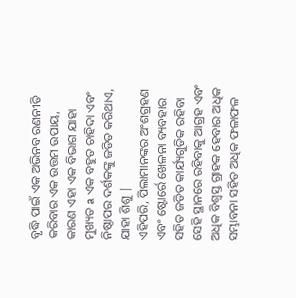ବୃଦ୍ଧି ପାଇଁ ଏକ ଅଭିନବ ରଣନୀତି କରିବାର ଏକ ଉତ୍ତମ ଉପାୟ, କାରଣ ଏହା ଏକ ବିଭାଗ ଯାହା ମୁଖ୍ୟତ a ଏକ ବହୁତ ଚାହିଦା ଏବଂ ନିଷ୍ଠାପର ଦର୍ଶକଙ୍କୁ ଜଡିତ କରିଥାଏ, ଯାହା ଶିଶୁ |
ଏହିପରି, ପିଲାମାନଙ୍କର ଅଂଶଗ୍ରହଣ ଏବଂ ଷ୍ଟୋର୍ରେ ଖେଳନା ବ୍ୟବହାର ସହିତ ଜଡିତ କାର୍ଯ୍ୟଗୁଡିକ ରହିବା ସେହି ସ୍ଥାନରେ ରହିବାକୁ ଆଗ୍ରହ ଏବଂ ଅଧିକ ବିଶ୍ୱସ୍ତ ଗ୍ରାହକ ହେବାର ଅଧିକ ସମ୍ଭାବନା ସହିତ ଅଧିକ ଫଳାଫଳ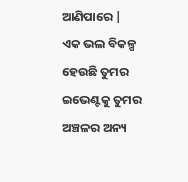ଆଣିପାରେ |
ଏକ ଭଲ ବିକଳ୍ପ ହେଉଛି ତୁମର ଇଭେଣ୍ଟକୁ ତୁମର ଅଞ୍ଚଳର ଅନ୍ୟ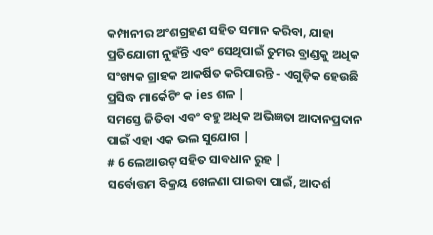କମ୍ପାନୀର ଅଂଶଗ୍ରହଣ ସହିତ ସମାନ କରିବା, ଯାହା ପ୍ରତିଯୋଗୀ ନୁହଁନ୍ତି ଏବଂ ସେଥିପାଇଁ ତୁମର ବ୍ରାଣ୍ଡକୁ ଅଧିକ ସଂଖ୍ୟକ ଗ୍ରାହକ ଆକର୍ଷିତ କରିପାରନ୍ତି - ଏଗୁଡ଼ିକ ହେଉଛି ପ୍ରସିଦ୍ଧ ମାର୍କେଟିଂ କ ies ଶଳ |
ସମସ୍ତେ ଜିତିବା ଏବଂ ବହୁ ଅଧିକ ଅଭିଜ୍ଞତା ଆଦାନପ୍ରଦାନ ପାଇଁ ଏହା ଏକ ଭଲ ସୁଯୋଗ |
# 6 ଲେଆଉଟ୍ ସହିତ ସାବଧାନ ରୁହ |
ସର୍ବୋତ୍ତମ ବିକ୍ରୟ ଖେଳଣା ପାଇବା ପାଇଁ, ଆଦର୍ଶ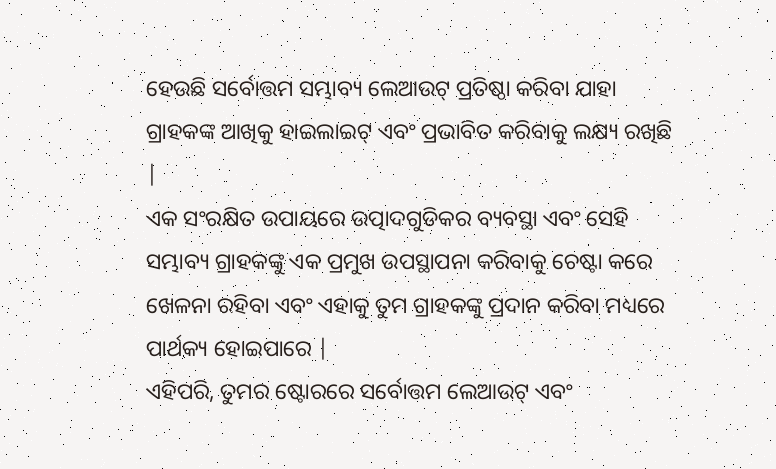ହେଉଛି ସର୍ବୋତ୍ତମ ସମ୍ଭାବ୍ୟ ଲେଆଉଟ୍ ପ୍ରତିଷ୍ଠା କରିବା ଯାହା ଗ୍ରାହକଙ୍କ ଆଖିକୁ ହାଇଲାଇଟ୍ ଏବଂ ପ୍ରଭାବିତ କରିବାକୁ ଲକ୍ଷ୍ୟ ରଖିଛି |
ଏକ ସଂରକ୍ଷିତ ଉପାୟରେ ଉତ୍ପାଦଗୁଡିକର ବ୍ୟବସ୍ଥା ଏବଂ ସେହି ସମ୍ଭାବ୍ୟ ଗ୍ରାହକଙ୍କୁ ଏକ ପ୍ରମୁଖ ଉପସ୍ଥାପନା କରିବାକୁ ଚେଷ୍ଟା କରେ ଖେଳନା ରହିବା ଏବଂ ଏହାକୁ ତୁମ ଗ୍ରାହକଙ୍କୁ ପ୍ରଦାନ କରିବା ମଧ୍ୟରେ ପାର୍ଥକ୍ୟ ହୋଇପାରେ |
ଏହିପରି, ତୁମର ଷ୍ଟୋରରେ ସର୍ବୋତ୍ତମ ଲେଆଉଟ୍ ଏବଂ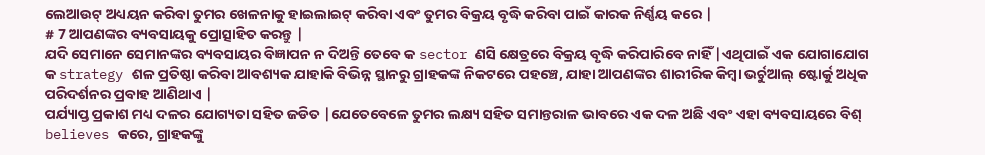ଲେଆଉଟ୍ ଅଧ୍ୟୟନ କରିବା ତୁମର ଖେଳନାକୁ ହାଇଲାଇଟ୍ କରିବା ଏବଂ ତୁମର ବିକ୍ରୟ ବୃଦ୍ଧି କରିବା ପାଇଁ କାରକ ନିର୍ଣ୍ଣୟ କରେ |
# 7 ଆପଣଙ୍କର ବ୍ୟବସାୟକୁ ପ୍ରୋତ୍ସାହିତ କରନ୍ତୁ |
ଯଦି ସେମାନେ ସେମାନଙ୍କର ବ୍ୟବସାୟର ବିଜ୍ଞାପନ ନ ଦିଅନ୍ତି ତେବେ କ sector ଣସି କ୍ଷେତ୍ରରେ ବିକ୍ରୟ ବୃଦ୍ଧି କରିପାରିବେ ନାହିଁ |ଏଥିପାଇଁ ଏକ ଯୋଗାଯୋଗ କ strategy ଶଳ ପ୍ରତିଷ୍ଠା କରିବା ଆବଶ୍ୟକ ଯାହାକି ବିଭିନ୍ନ ସ୍ଥାନରୁ ଗ୍ରାହକଙ୍କ ନିକଟରେ ପହଞ୍ଚେ, ଯାହା ଆପଣଙ୍କର ଶାରୀରିକ କିମ୍ବା ଭର୍ଚୁଆଲ୍ ଷ୍ଟୋର୍କୁ ଅଧିକ ପରିଦର୍ଶନର ପ୍ରବାହ ଆଣିଥାଏ |
ପର୍ଯ୍ୟାପ୍ତ ପ୍ରକାଶ ମଧ୍ୟ ଦଳର ଯୋଗ୍ୟତା ସହିତ ଜଡିତ |ଯେତେବେଳେ ତୁମର ଲକ୍ଷ୍ୟ ସହିତ ସମାନ୍ତରାଳ ଭାବରେ ଏକ ଦଳ ଅଛି ଏବଂ ଏହା ବ୍ୟବସାୟରେ ବିଶ୍ believes କରେ, ଗ୍ରାହକଙ୍କୁ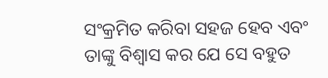ସଂକ୍ରମିତ କରିବା ସହଜ ହେବ ଏବଂ ତାଙ୍କୁ ବିଶ୍ୱାସ କର ଯେ ସେ ବହୁତ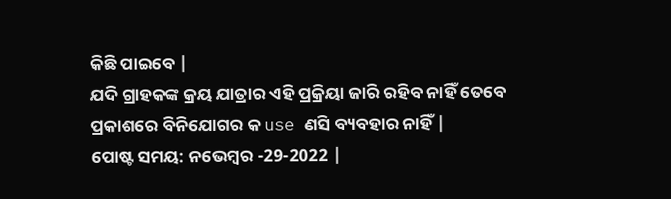କିଛି ପାଇବେ |
ଯଦି ଗ୍ରାହକଙ୍କ କ୍ରୟ ଯାତ୍ରାର ଏହି ପ୍ରକ୍ରିୟା ଜାରି ରହିବ ନାହିଁ ତେବେ ପ୍ରକାଶରେ ବିନିଯୋଗର କ use ଣସି ବ୍ୟବହାର ନାହିଁ |
ପୋଷ୍ଟ ସମୟ: ନଭେମ୍ବର -29-2022 |